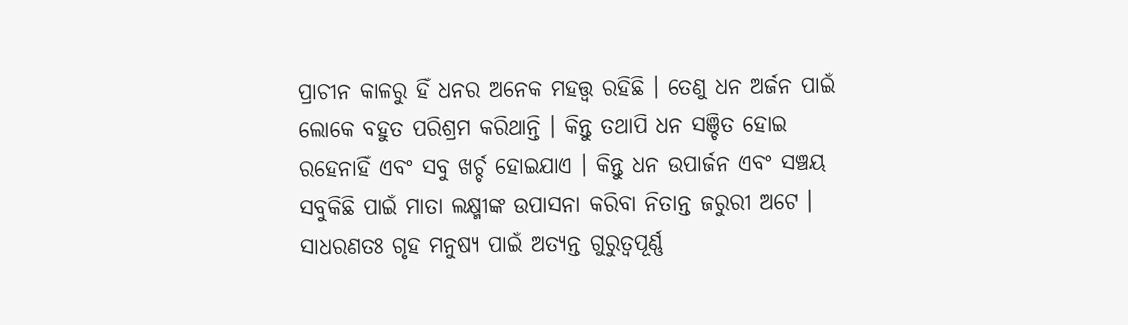ପ୍ରାଚୀନ କାଳରୁ ହିଁ ଧନର ଅନେକ ମହତ୍ତ୍ୱ ରହିଛି । ତେଣୁ ଧନ ଅର୍ଜନ ପାଇଁ ଲୋକେ ବହୁତ ପରିଶ୍ରମ କରିଥାନ୍ତି । କିନ୍ତୁ ତଥାପି ଧନ ସଞ୍ଚିତ ହୋଇ ରହେନାହିଁ ଏବଂ ସବୁ ଖର୍ଚ୍ଚ ହୋଇଯାଏ । କିନ୍ତୁ ଧନ ଉପାର୍ଜନ ଏବଂ ସଞ୍ଚୟ ସବୁକିଛି ପାଇଁ ମାତା ଲକ୍ଷ୍ମୀଙ୍କ ଉପାସନା କରିବା ନିତାନ୍ତ ଜରୁରୀ ଅଟେ । ସାଧରଣତଃ ଗୃହ ମନୁଷ୍ୟ ପାଇଁ ଅତ୍ୟନ୍ତ ଗୁରୁତ୍ୱପୂର୍ଣ୍ଣ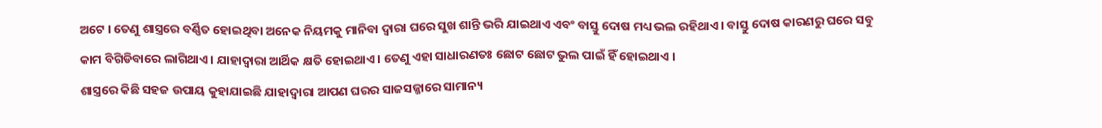ଅଟେ । ତେଣୁ ଶାସ୍ତ୍ରରେ ବର୍ଣ୍ଣିତ ହୋଇଥିବା ଅନେକ ନିୟମକୁ ମାନିବା ଦ୍ୱାରା ଘରେ ସୁଖ ଶାନ୍ତି ଭରି ଯାଇଥାଏ ଏବଂ ବାସ୍ତୁ ଦୋଷ ମଧ୍ୟ ଭଲ ରହିଥାଏ । ବାସ୍ତୁ ଦୋଷ କାରଣରୁ ଘରେ ସବୁ କାମ ବିଗିଡିବାରେ ଲାଗିଥାଏ । ଯାହାଦ୍ୱାରା ଆର୍ଥିକ କ୍ଷତି ହୋଇଥାଏ । ତେଣୁ ଏହା ସାଧାରଣତଃ ଛୋଟ ଛୋଟ ଭୁଲ ପାଇଁ ହିଁ ହୋଇଥାଏ ।
ଶାସ୍ତ୍ରରେ କିଛି ସହଜ ଉପାୟ କୁହାଯାଇଛି ଯାହାଦ୍ୱାରା ଆପଣ ଘରର ସାଜସଜ୍ଜାରେ ସାମାନ୍ୟ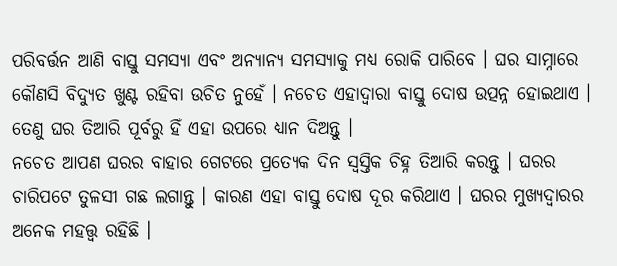ପରିବର୍ତ୍ତନ ଆଣି ବାସ୍ତୁ ସମସ୍ୟା ଏବଂ ଅନ୍ୟାନ୍ୟ ସମସ୍ୟାକୁ ମଧ୍ୟ ରୋକି ପାରିବେ । ଘର ସାମ୍ନାରେ କୌଣସି ବିଦ୍ୟୁତ ଖୁଣ୍ଟ ରହିବା ଉଚିତ ନୁହେଁ । ନଚେତ ଏହାଦ୍ବାରା ବାସ୍ତୁ ଦୋଷ ଉତ୍ପନ୍ନ ହୋଇଥାଏ । ତେଣୁ ଘର ତିଆରି ପୂର୍ବରୁ ହିଁ ଏହା ଉପରେ ଧ୍ୟାନ ଦିଅନ୍ତୁ ।
ନଚେତ ଆପଣ ଘରର ବାହାର ଗେଟରେ ପ୍ରତ୍ୟେକ ଦିନ ସ୍ୱସ୍ତିକ ଚିହ୍ନ ତିଆରି କରନ୍ତୁ । ଘରର ଚାରିପଟେ ତୁଳସୀ ଗଛ ଲଗାନ୍ତୁ । କାରଣ ଏହା ବାସ୍ତୁ ଦୋଷ ଦୂର କରିଥାଏ । ଘରର ମୁଖ୍ୟଦ୍ୱାରର ଅନେକ ମହତ୍ତ୍ୱ ରହିଛି ।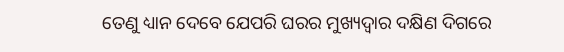ତେଣୁ ଧ୍ୟାନ ଦେବେ ଯେପରି ଘରର ମୁଖ୍ୟଦ୍ୱାର ଦକ୍ଷିଣ ଦିଗରେ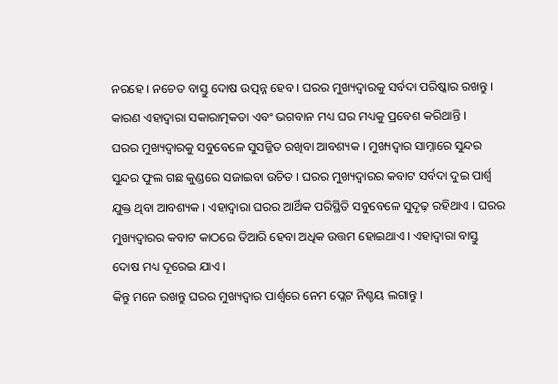ନରହେ । ନଚେତ ବାସ୍ତୁ ଦୋଷ ଉତ୍ପନ୍ନ ହେବ । ଘରର ମୁଖ୍ୟଦ୍ୱାରକୁ ସର୍ବଦା ପରିଷ୍କାର ରଖନ୍ତୁ । କାରଣ ଏହାଦ୍ବାରା ସକାରାତ୍ମକତା ଏବଂ ଭଗବାନ ମଧ୍ୟ ଘର ମଧ୍ୟକୁ ପ୍ରବେଶ କରିଥାନ୍ତି ।
ଘରର ମୁଖ୍ୟଦ୍ୱାରକୁ ସବୁବେଳେ ସୁସଜ୍ଜିତ ରଖିବା ଆବଶ୍ୟକ । ମୁଖ୍ୟଦ୍ୱାର ସାମ୍ନାରେ ସୁନ୍ଦର ସୁନ୍ଦର ଫୁଲ ଗଛ କୁଣ୍ଡରେ ସଜାଇବା ଉଚିତ । ଘରର ମୁଖ୍ୟଦ୍ୱାରର କବାଟ ସର୍ବଦା ଦୁଇ ପାର୍ଶ୍ଵ ଯୁକ୍ତ ଥିବା ଆବଶ୍ୟକ । ଏହାଦ୍ବାରା ଘରର ଆର୍ଥିକ ପରିସ୍ଥିତି ସବୁବେଳେ ସୁଦୃଢ଼ ରହିଥାଏ । ଘରର ମୁଖ୍ୟଦ୍ୱାରର କବାଟ କାଠରେ ତିଆରି ହେବା ଅଧିକ ଉତ୍ତମ ହୋଇଥାଏ । ଏହାଦ୍ୱାରା ବାସ୍ତୁ ଦୋଷ ମଧ୍ୟ ଦୂରେଇ ଯାଏ ।
କିନ୍ତୁ ମନେ ରଖନ୍ତୁ ଘରର ମୁଖ୍ୟଦ୍ୱାର ପାର୍ଶ୍ଵରେ ନେମ ପ୍ଲେଟ ନିଶ୍ଚୟ ଲଗାନ୍ତୁ ।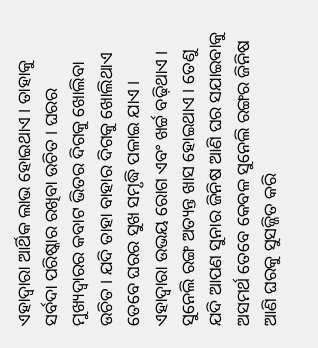ଏହାଦ୍ବାରା ଆର୍ଥିକ ଲାଭ ହୋଇଥାଏ । ତାହାକୁ ସର୍ବଦା ପରିଷ୍କାର ରଖିବା ଉଚିତ । ଘରର ମୁଖ୍ୟଦ୍ୱାରର କବାଟ ଭିତର ଦିଗକୁ ଖୋଲିବା ଉଚିତ । ଯଦି ତାହା ବାହାର ଦିଗକୁ ଖୋଲିଥାଏ ତେବେ ଘରର ସୁଖ ସମୃଦ୍ଧି ପଳାଇ ଯାଏ । ଏହାଦ୍ବାରା ଉଭୟ ରୋଗ ଏବଂ ଖର୍ଚ୍ଚ ବଢ଼ିଥାଏ ।
ସୁନେଲି ରଙ୍ଗ ଅତ୍ୟନ୍ତ ଖାସ ହୋଇଥାଏ । ତେଣୁ ଯଦି ଆପଣ ସୁନାର ଜିନିଷ ଆଣି ଘର ସଯାଇବାକୁ ଅସମର୍ଥ ତେବେ କେବଳ ସୁନେଲି ରଙ୍ଗର ଜିନିଷ ଆଣି ଘରକୁ ସୁସଜ୍ଜିତ କରି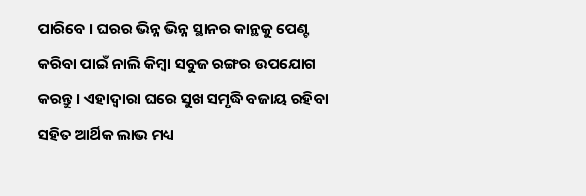ପାରିବେ । ଘରର ଭିନ୍ନ ଭିନ୍ନ ସ୍ଥାନର କାନ୍ଥକୁ ପେଣ୍ଟ କରିବା ପାଇଁ ନାଲି କିମ୍ବା ସବୁଜ ରଙ୍ଗର ଉପଯୋଗ କରନ୍ତୁ । ଏହାଦ୍ବାରା ଘରେ ସୁଖ ସମୃଦ୍ଧି ବଜାୟ ରହିବା ସହିତ ଆର୍ଥିକ ଲାଭ ମଧ୍ୟ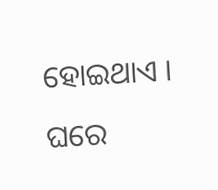ହୋଇଥାଏ ।
ଘରେ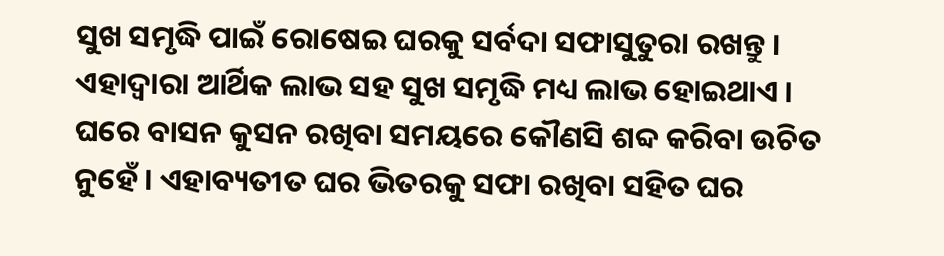ସୁଖ ସମୃଦ୍ଧି ପାଇଁ ରୋଷେଇ ଘରକୁ ସର୍ବଦା ସଫାସୁତୁରା ରଖନ୍ତୁ । ଏହାଦ୍ବାରା ଆର୍ଥିକ ଲାଭ ସହ ସୁଖ ସମୃଦ୍ଧି ମଧ୍ୟ ଲାଭ ହୋଇଥାଏ । ଘରେ ବାସନ କୁସନ ରଖିବା ସମୟରେ କୌଣସି ଶବ୍ଦ କରିବା ଉଚିତ ନୁହେଁ । ଏହାବ୍ୟତୀତ ଘର ଭିତରକୁ ସଫା ରଖିବା ସହିତ ଘର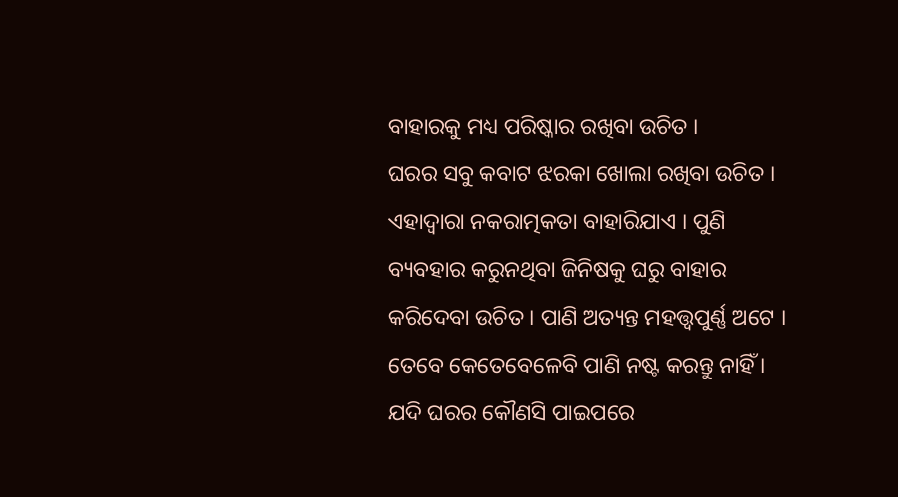ବାହାରକୁ ମଧ୍ୟ ପରିଷ୍କାର ରଖିବା ଉଚିତ ।
ଘରର ସବୁ କବାଟ ଝରକା ଖୋଲା ରଖିବା ଉଚିତ । ଏହାଦ୍ବାରା ନକରାତ୍ମକତା ବାହାରିଯାଏ । ପୁଣି ବ୍ୟବହାର କରୁନଥିବା ଜିନିଷକୁ ଘରୁ ବାହାର କରିଦେବା ଉଚିତ । ପାଣି ଅତ୍ୟନ୍ତ ମହତ୍ତ୍ୱପୁର୍ଣ୍ଣ ଅଟେ । ତେବେ କେତେବେଳେବି ପାଣି ନଷ୍ଟ କରନ୍ତୁ ନାହିଁ । ଯଦି ଘରର କୌଣସି ପାଇପରେ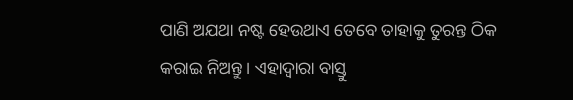ପାଣି ଅଯଥା ନଷ୍ଟ ହେଉଥାଏ ତେବେ ତାହାକୁ ତୁରନ୍ତ ଠିକ କରାଇ ନିଅନ୍ତୁ । ଏହାଦ୍ବାରା ବାସ୍ତୁ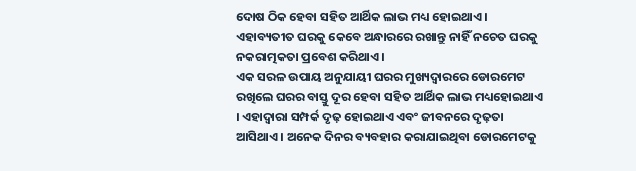ଦୋଷ ଠିକ ହେବା ସହିତ ଆର୍ଥିକ ଲାଭ ମଧ୍ୟ ହୋଇଥାଏ । ଏହାବ୍ୟତୀତ ଘରକୁ କେବେ ଅନ୍ଧାରରେ ରଖାନ୍ତୁ ନାହିଁ ନଚେତ ଘରକୁ ନକରାତ୍ମକତା ପ୍ରବେଶ କରିଥାଏ ।
ଏକ ସରଳ ଉପାୟ ଅନୁଯାୟୀ ଘରର ମୁଖ୍ୟଦ୍ୱାରରେ ଡୋରମେଟ ରଖିଲେ ଘରର ବାସ୍ତୁ ଦୂର ହେବା ସହିତ ଆର୍ଥିକ ଲାଭ ମଧ୍ୟହୋଇଥାଏ । ଏହାଦ୍ବାରା ସମ୍ପର୍କ ଦୃଢ଼ ହୋଇଥାଏ ଏବଂ ଜୀବନରେ ଦୃଢ଼ତା ଆସିଥାଏ । ଅନେକ ଦିନର ବ୍ୟବହାର କରାଯାଇଥିବା ଡୋରମେଟକୁ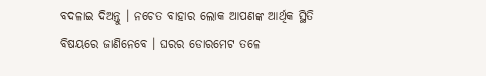ବଦଳାଇ ଦିଅନ୍ତୁ । ନଚେତ ବାହାର ଲୋକ ଆପଣଙ୍କ ଆର୍ଥିକ ସ୍ଥିତି ବିଷୟରେ ଜାଣିନେବେ । ଘରର ଡୋରମେଟ ତଳେ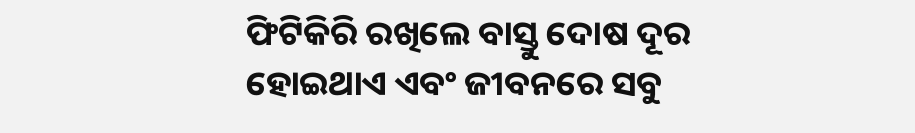ଫିଟିକିରି ରଖିଲେ ବାସ୍ତୁ ଦୋଷ ଦୂର ହୋଇଥାଏ ଏବଂ ଜୀବନରେ ସବୁ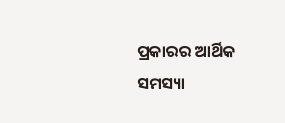ପ୍ରକାରର ଆର୍ଥିକ ସମସ୍ୟା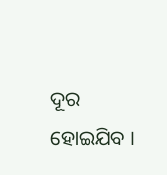ଦୂର ହୋଇଯିବ ।